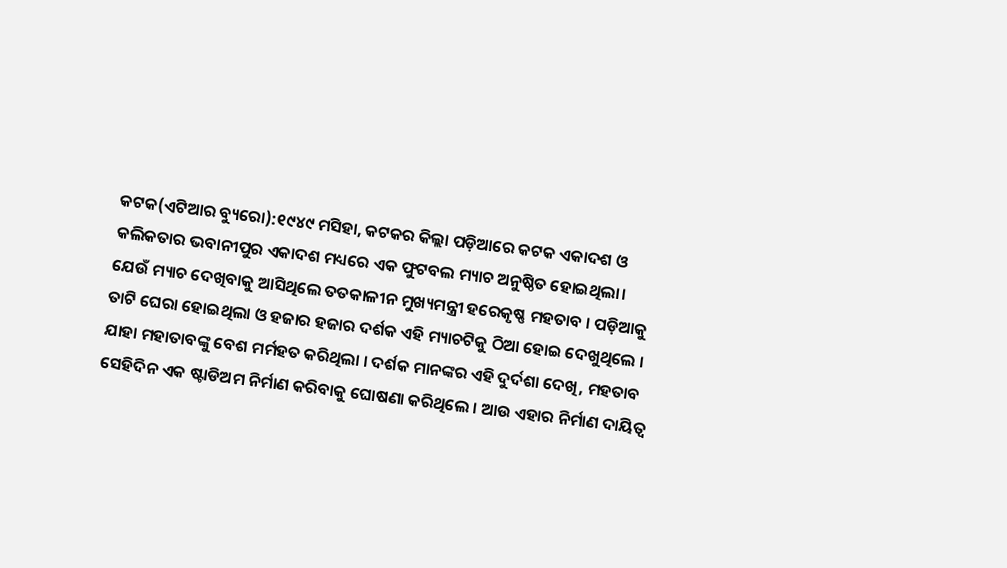କଟକ(ଏଟିଆର ବ୍ୟୁରୋ):୧୯୪୯ ମସିହା, କଟକର କିଲ୍ଲା ପଡ଼ିଆରେ କଟକ ଏକାଦଶ ଓ କଲିକତାର ଭବାନୀପୁର ଏକାଦଶ ମଧ୍ୟରେ ଏକ ଫୁଟବଲ ମ୍ୟାଚ ଅନୁଷ୍ଠିତ ହୋଇଥିଲା। ଯେଉଁ ମ୍ୟାଚ ଦେଖିବାକୁ ଆସିଥିଲେ ତତକାଳୀନ ମୁଖ୍ୟମନ୍ତ୍ରୀ ହରେକୃଷ୍ଣ ମହତାବ । ପଡ଼ିଆକୁ ତାଟି ଘେରା ହୋଇଥିଲା ଓ ହଜାର ହଜାର ଦର୍ଶକ ଏହି ମ୍ୟାଚଟିକୁ ଠିଆ ହୋଇ ଦେଖୁଥିଲେ । ଯାହା ମହାତାବଙ୍କୁ ବେଶ ମର୍ମହତ କରିଥିଲା । ଦର୍ଶକ ମାନଙ୍କର ଏହି ଦୁର୍ଦଶା ଦେଖି, ମହତାବ ସେହିଦିନ ଏକ ଷ୍ଟାଡିଅମ ନିର୍ମାଣ କରିବାକୁ ଘୋଷଣା କରିଥିଲେ । ଆଉ ଏହାର ନିର୍ମାଣ ଦାୟିତ୍ୱ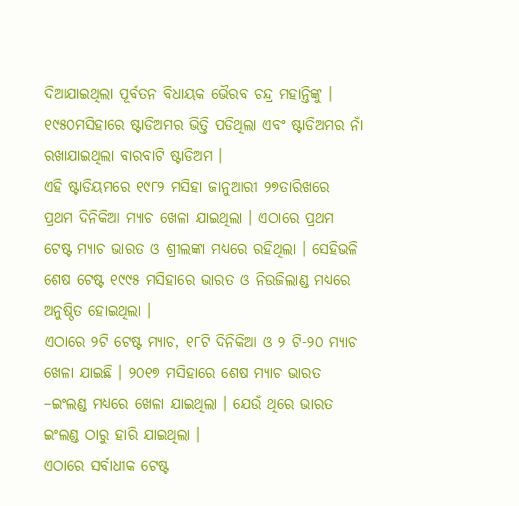ଦିଆଯାଇଥିଲା ପୂର୍ବତନ ବିଧାୟକ ଭୈରବ ଚନ୍ଦ୍ର ମହାନ୍ତିଙ୍କୁ । ୧୯୫୦ମସିହାରେ ଷ୍ଟାଡିଅମର ଭିତ୍ତି ପଡିଥିଲା ଏବଂ ଷ୍ଟାଡିଅମର ନାଁ ରଖାଯାଇଥିଲା ବାରବାଟି ଷ୍ଟାଡିଅମ ।
ଏହି ଷ୍ଟାଡିୟମରେ ୧୯୮୨ ମସିହା ଜାନୁଆରୀ ୨୭ତାରିଖରେ ପ୍ରଥମ ଦିନିକିଆ ମ୍ୟାଚ ଖେଳା ଯାଇଥିଲା । ଏଠାରେ ପ୍ରଥମ ଟେଷ୍ଟ ମ୍ୟାଚ ଭାରତ ଓ ଶ୍ରୀଲଙ୍କା ମଧ୍ୟରେ ରହିଥିଲା । ସେହିଭଳି ଶେଷ ଟେଷ୍ଟ ୧୯୯୫ ମସିହାରେ ଭାରତ ଓ ନିଉଜିଲାଣ୍ଡ ମଧ୍ୟରେ ଅନୁଷ୍ଠିତ ହୋଇଥିଲା ।
ଏଠାରେ ୨ଟି ଟେଷ୍ଟ ମ୍ୟାଚ, ୧୮ଟି ଦିନିକିଆ ଓ ୨ ଟି-୨୦ ମ୍ୟାଚ ଖେଳା ଯାଇଛି । ୨୦୧୭ ମସିହାରେ ଶେଷ ମ୍ୟାଚ ଭାରତ –ଇଂଲଣ୍ଡ ମଧ୍ୟରେ ଖେଳା ଯାଇଥିଲା । ଯେଉଁ ଥିରେ ଭାରତ ଇଂଲଣ୍ଡ ଠାରୁ ହାରି ଯାଇଥିଲା ।
ଏଠାରେ ସର୍ବାଧୀକ ଟେଷ୍ଟ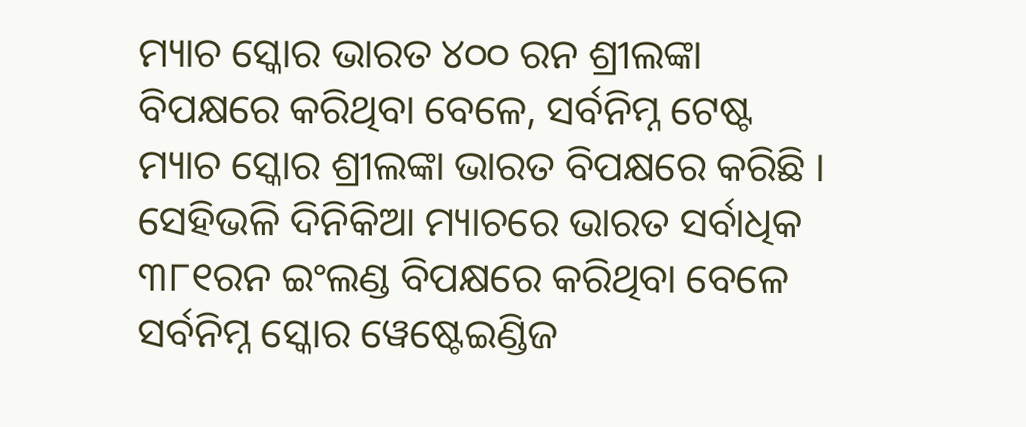ମ୍ୟାଚ ସ୍କୋର ଭାରତ ୪୦୦ ରନ ଶ୍ରୀଲଙ୍କା ବିପକ୍ଷରେ କରିଥିବା ବେଳେ, ସର୍ବନିମ୍ନ ଟେଷ୍ଟ ମ୍ୟାଚ ସ୍କୋର ଶ୍ରୀଲଙ୍କା ଭାରତ ବିପକ୍ଷରେ କରିଛି । ସେହିଭଳି ଦିନିକିଆ ମ୍ୟାଚରେ ଭାରତ ସର୍ବାଧିକ ୩୮୧ରନ ଇଂଲଣ୍ଡ ବିପକ୍ଷରେ କରିଥିବା ବେଳେ ସର୍ବନିମ୍ନ ସ୍କୋର ୱେଷ୍ଟେଇଣ୍ଡିଜ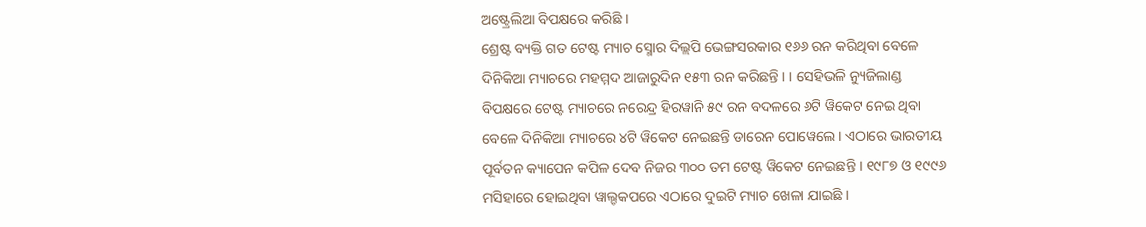ଅଷ୍ଟ୍ରେଲିଆ ବିପକ୍ଷରେ କରିଛି ।
ଶ୍ରେଷ୍ଟ ବ୍ୟକ୍ତି ଗତ ଟେଷ୍ଟ ମ୍ୟାଚ ସ୍ମୋର ଦିଲ୍ଲପି ଭେଙ୍ଗସରକାର ୧୬୬ ରନ କରିଥିବା ବେଳେ ଦିନିକିଆ ମ୍ୟାଚରେ ମହମ୍ମଦ ଆଜାରୁଦିନ ୧୫୩ ରନ କରିଛନ୍ତି । । ସେହିଭଳି ନ୍ୟୁଜିଲାଣ୍ଡ ବିପକ୍ଷରେ ଟେଷ୍ଟ ମ୍ୟାଚରେ ନରେନ୍ଦ୍ର ହିରୱାନି ୫୯ ରନ ବଦଳରେ ୬ଟି ୱିକେଟ ନେଇ ଥିବା ବେଳେ ଦିନିକିଆ ମ୍ୟାଚରେ ୪ଟି ୱିକେଟ ନେଇଛନ୍ତି ଡାରେନ ପୋୱେଲେ । ଏଠାରେ ଭାରତୀୟ ପୂର୍ବତନ କ୍ୟାପେନ କପିଳ ଦେବ ନିଜର ୩୦୦ ତମ ଟେଷ୍ଟ ୱିକେଟ ନେଇଛନ୍ତି । ୧୯୮୭ ଓ ୧୯୯୬ ମସିହାରେ ହୋଇଥିବା ୱାଲ୍ଡକପରେ ଏଠାରେ ଦୁଇଟି ମ୍ୟାଚ ଖେଳା ଯାଇଛି ।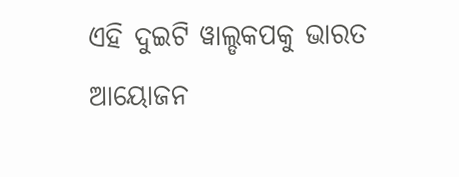ଏହି ଦୁଇଟି ୱାଲ୍ଡକପକୁ ଭାରତ ଆୟୋଜନ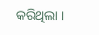କରିଥିଲା ।